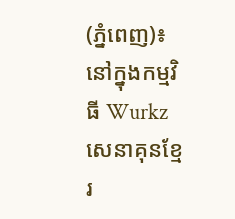(ភ្នំពេញ)៖ នៅក្នុងកម្មវិធី Wurkz សេនាគុនខ្មែរ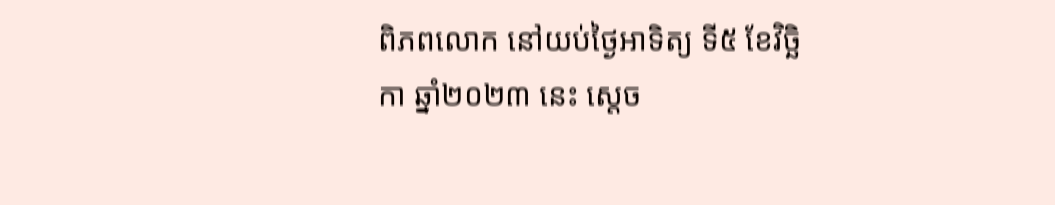ពិភពលោក នៅយប់ថ្ងៃអាទិត្យ ទី៥ ខែវិច្ឆិកា ឆ្នាំ២០២៣ នេះ ស្តេច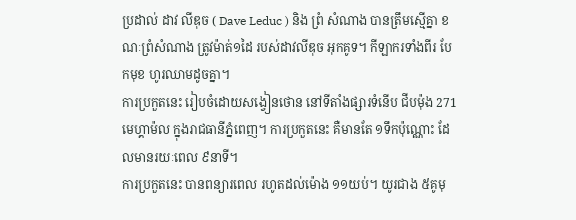ប្រដាល់ ដាវ លីឌុច ( Dave Leduc ) និង ព្រំ សំណាង បានត្រឹមស្មើគ្នា ខណៈព្រំសំណាង ត្រូវម៉ាត់១ដៃ របស់ដាវលីឌុច អុកគូទ។ កីឡាករទាំងពីរ បែកមុខ ហូរឈាមដូចគ្នា។
ការប្រកួតនេះ រៀបចំដោយសង្វៀនថោន នៅទីតាំងផ្សារទំនើប ជីបម៉ុង 271 មេហ្គាម៉ល ក្នុងរាជធានីភ្នំពេញ។ ការប្រកួតនេះ គឺមានតែ ១ទឹកប៉ុណ្ណោះ ដែលមានរយៈពេល ៩នាទី។
ការប្រកួតនេះ បានពន្យារពេល រហូតដល់ម៉ោង ១១យប់។ យូរជាង ៥គូមុ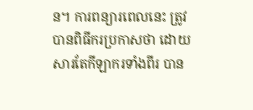ន។ ការពន្យារពេលនេះ ត្រូវបានពិធីករប្រកាសថា ដោយសារតែកីឡាករទាំងពីរ បាន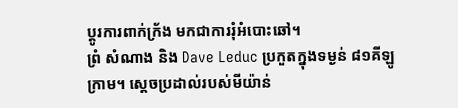ប្តូរការពាក់ក្រ័ង មកជាការរុំអំបោះឆៅ។
ព្រំ សំណាង និង Dave Leduc ប្រកួតក្នុងទម្ងន់ ៨១គីឡូក្រាម។ ស្តេចប្រដាល់របស់មីយ៉ាន់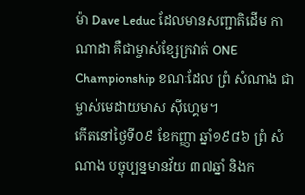ម៉ា Dave Leduc ដែលមានសញ្ជាតិដើម កាណាដា គឺជាម្ចាស់ខ្សែក្រវាត់ ONE Championship ខណៈដែល ព្រំ សំណាង ជាម្ចាស់មេដាយមាស ស៊ីហ្គេម។
កើតនៅថ្ងៃទី០៩ ខែកញ្ញា ឆ្នាំ១៩៨៦ ព្រំ សំណាង បច្ចុប្បន្នមានវ័យ ៣៧ឆ្នាំ និងក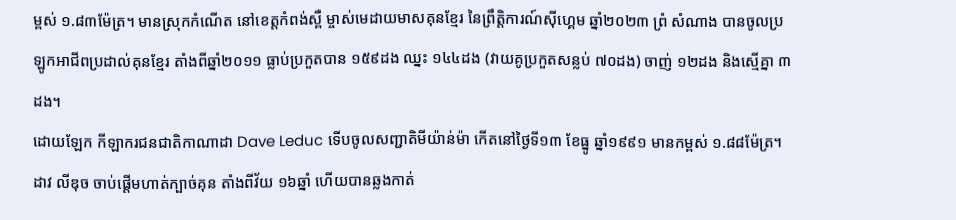ម្ពស់ ១.៨៣ម៉ែត្រ។ មានស្រុកកំណើត នៅខេត្តកំពង់ស្ពឺ ម្ចាស់មេដាយមាសគុនខ្មែរ នៃព្រឹត្តិការណ៍ស៊ីហ្គេម ឆ្នាំ២០២៣ ព្រំ សំណាង បានចូលប្រឡូកអាជីពប្រដាល់គុនខ្មែរ តាំងពីឆ្នាំ២០១១ ធ្លាប់ប្រកួតបាន ១៥៩ដង ឈ្នះ ១៤៤ដង (វាយគូប្រកួតសន្លប់ ៧០ដង) ចាញ់ ១២ដង និងស្មើគ្នា ៣ដង។
ដោយឡែក កីឡាករជនជាតិកាណាដា Dave Leduc ទើបចូលសញ្ជាតិមីយ៉ាន់ម៉ា កើតនៅថ្ងៃទី១៣ ខែធ្នូ ឆ្នាំ១៩៩១ មានកម្ពស់ ១.៨៨ម៉ែត្រ។ ដាវ លីឌុច ចាប់ផ្ដើមហាត់ក្បាច់គុន តាំងពីវ័យ ១៦ឆ្នាំ ហើយបានឆ្លងកាត់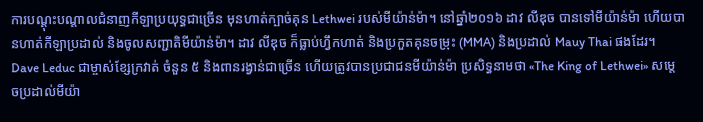ការបណ្ដុះបណ្ដាលជំនាញកីឡាប្រយុទ្ធជាច្រើន មុនហាត់ក្បាច់គុន Lethwei របស់មីយ៉ាន់ម៉ា។ នៅឆ្នាំ២០១៦ ដាវ លីឌុច បានទៅមីយ៉ាន់ម៉ា ហើយបានហាត់កីឡាប្រដាល់ និងចូលសញ្ជាតិមីយ៉ាន់ម៉ា។ ដាវ លីឌុច ក៏ធ្លាប់ហ្វឹកហាត់ និងប្រកួតគុនចម្រុះ (MMA) និងប្រដាល់ Mauy Thai ផងដែរ។
Dave Leduc ជាម្ចាស់ខ្សែក្រវាត់ ចំនួន ៥ និងពានរង្វាន់ជាច្រើន ហើយត្រូវបានប្រជាជនមីយ៉ាន់ម៉ា ប្រសិទ្ធនាមថា «The King of Lethwei» សម្តេចប្រដាល់មីយ៉ា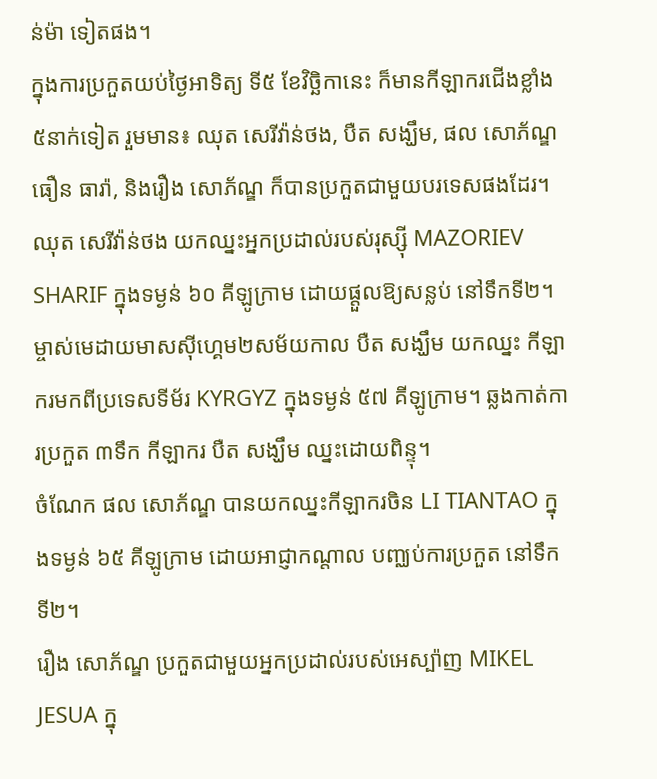ន់ម៉ា ទៀតផង។
ក្នុងការប្រកួតយប់ថ្ងៃអាទិត្យ ទី៥ ខែវិច្ឆិកានេះ ក៏មានកីឡាករជើងខ្លាំង ៥នាក់ទៀត រួមមាន៖ ឈុត សេរីវ៉ាន់ថង, បឺត សង្ឃឹម, ផល សោភ័ណ្ឌ ធឿន ធារ៉ា, និងរឿង សោភ័ណ្ឌ ក៏បានប្រកួតជាមួយបរទេសផងដែរ។
ឈុត សេរីវ៉ាន់ថង យកឈ្នះអ្នកប្រដាល់របស់រុស្ស៊ី MAZORIEV SHARIF ក្នុងទម្ងន់ ៦០ គីឡូក្រាម ដោយផ្តួលឱ្យសន្លប់ នៅទឹកទី២។
ម្ចាស់មេដាយមាសស៊ីហ្គេម២សម័យកាល បឺត សង្ឃឹម យកឈ្នះ កីឡាករមកពីប្រទេសទីម័រ KYRGYZ ក្នុងទម្ងន់ ៥៧ គីឡូក្រាម។ ឆ្លងកាត់ការប្រកួត ៣ទឹក កីឡាករ បឺត សង្ឃឹម ឈ្នះដោយពិន្ទុ។
ចំណែក ផល សោភ័ណ្ឌ បានយកឈ្នះកីឡាករចិន LI TIANTAO ក្នុងទម្ងន់ ៦៥ គីឡូក្រាម ដោយអាជ្ញាកណ្តាល បញ្ឈប់ការប្រកួត នៅទឹកទី២។
រឿង សោភ័ណ្ឌ ប្រកួតជាមួយអ្នកប្រដាល់របស់អេស្ប៉ាញ MIKEL JESUA ក្នុ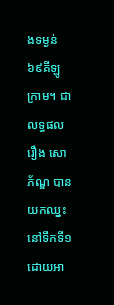ងទម្ងន់ ៦៩គីឡូក្រាម។ ជាលទ្ធផល រឿង សោភ័ណ្ឌ បានយកឈ្នះ នៅទឹកទី១ ដោយអា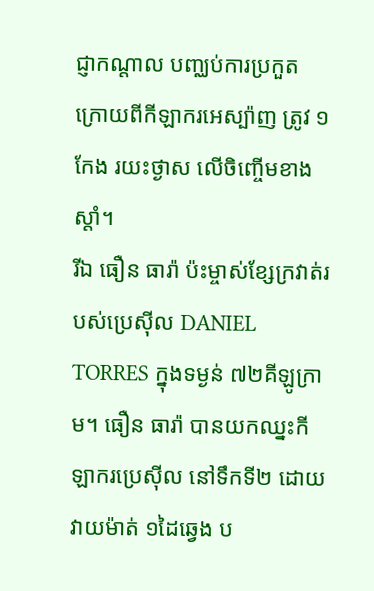ជ្ញាកណ្តាល បញ្ឈប់ការប្រកួត ក្រោយពីកីឡាករអេស្ប៉ាញ ត្រូវ ១កែង រយះថ្ងាស លើចិញ្ចើមខាងស្តាំ។
រីឯ ធឿន ធារ៉ា ប៉ះម្ចាស់ខ្សែក្រវាត់របស់ប្រេស៊ីល DANIEL TORRES ក្នុងទម្ងន់ ៧២គីឡូក្រាម។ ធឿន ធារ៉ា បានយកឈ្នះកីឡាករប្រេស៊ីល នៅទឹកទី២ ដោយវាយម៉ាត់ ១ដៃឆ្វេង ប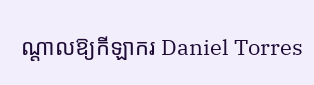ណ្តាលឱ្យកីឡាករ Daniel Torres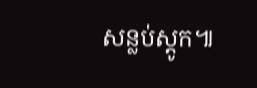សន្លប់ស្តូក៕